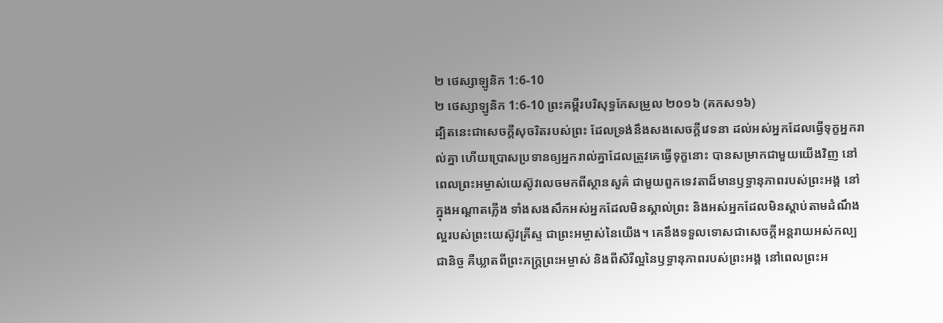២ ថេស្សាឡូនិក 1:6-10
២ ថេស្សាឡូនិក 1:6-10 ព្រះគម្ពីរបរិសុទ្ធកែសម្រួល ២០១៦ (គកស១៦)
ដ្បិតនេះជាសេចក្ដីសុចរិតរបស់ព្រះ ដែលទ្រង់នឹងសងសេចក្ដីវេទនា ដល់អស់អ្នកដែលធ្វើទុក្ខអ្នករាល់គ្នា ហើយប្រោសប្រទានឲ្យអ្នករាល់គ្នាដែលត្រូវគេធ្វើទុក្ខនោះ បានសម្រាកជាមួយយើងវិញ នៅពេលព្រះអម្ចាស់យេស៊ូវលេចមកពីស្ថានសួគ៌ ជាមួយពួកទេវតាដ៏មានឫទ្ធានុភាពរបស់ព្រះអង្គ នៅក្នុងអណ្ដាតភ្លើង ទាំងសងសឹកអស់អ្នកដែលមិនស្គាល់ព្រះ និងអស់អ្នកដែលមិនស្តាប់តាមដំណឹងល្អរបស់ព្រះយេស៊ូវគ្រីស្ទ ជាព្រះអម្ចាស់នៃយើង។ គេនឹងទទួលទោសជាសេចក្ដីអន្តរាយអស់កល្បជានិច្ច គឺឃ្លាតពីព្រះភក្ត្រព្រះអម្ចាស់ និងពីសិរីល្អនៃឫទ្ធានុភាពរបស់ព្រះអង្គ នៅពេលព្រះអ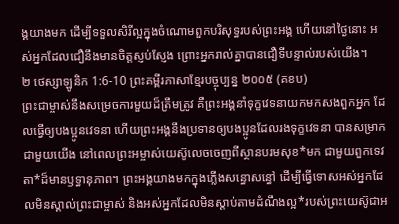ង្គយាងមក ដើម្បីទទួលសិរីល្អក្នុងចំណោមពួកបរិសុទ្ធរបស់ព្រះអង្គ ហើយនៅថ្ងៃនោះ អស់អ្នកដែលជឿនឹងមានចិត្តស្ញប់ស្ញែង ព្រោះអ្នករាល់គ្នាបានជឿទីបន្ទាល់របស់យើង។
២ ថេស្សាឡូនិក 1:6-10 ព្រះគម្ពីរភាសាខ្មែរបច្ចុប្បន្ន ២០០៥ (គខប)
ព្រះជាម្ចាស់នឹងសម្រេចការមួយដ៏ត្រឹមត្រូវ គឺព្រះអង្គនាំទុក្ខវេទនាយកមកសងពួកអ្នក ដែលធ្វើឲ្យបងប្អូនវេទនា ហើយព្រះអង្គនឹងប្រទានឲ្យបងប្អូនដែលរងទុក្ខវេទនា បានសម្រាកជាមួយយើង នៅពេលព្រះអម្ចាស់យេស៊ូលេចចេញពីស្ថានបរមសុខ*មក ជាមួយពួកទេវតា*ដ៏មានឫទ្ធានុភាព។ ព្រះអង្គយាងមកក្នុងភ្លើងសន្ធោសន្ធៅ ដើម្បីធ្វើទោសអស់អ្នកដែលមិនស្គាល់ព្រះជាម្ចាស់ និងអស់អ្នកដែលមិនស្ដាប់តាមដំណឹងល្អ*របស់ព្រះយេស៊ូជាអ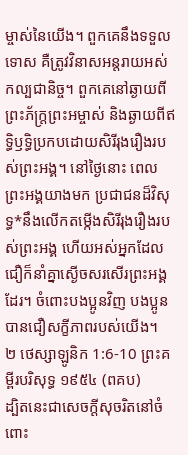ម្ចាស់នៃយើង។ ពួកគេនឹងទទួលទោស គឺត្រូវវិនាសអន្តរាយអស់កល្បជានិច្ច។ ពួកគេនៅឆ្ងាយពីព្រះភ័ក្ត្រព្រះអម្ចាស់ និងឆ្ងាយពីឥទ្ធិឫទ្ធិប្រកបដោយសិរីរុងរឿងរបស់ព្រះអង្គ។ នៅថ្ងៃនោះ ពេលព្រះអង្គយាងមក ប្រជាជនដ៏វិសុទ្ធ*នឹងលើកតម្កើងសិរីរុងរឿងរបស់ព្រះអង្គ ហើយអស់អ្នកដែលជឿក៏នាំគ្នាស្ងើចសរសើរព្រះអង្គដែរ។ ចំពោះបងប្អូនវិញ បងប្អូនបានជឿសក្ខីភាពរបស់យើង។
២ ថេស្សាឡូនិក 1:6-10 ព្រះគម្ពីរបរិសុទ្ធ ១៩៥៤ (ពគប)
ដ្បិតនេះជាសេចក្ដីសុចរិតនៅចំពោះ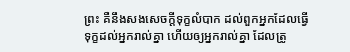ព្រះ គឺនឹងសងសេចក្ដីទុក្ខលំបាក ដល់ពួកអ្នកដែលធ្វើទុក្ខដល់អ្នករាល់គ្នា ហើយឲ្យអ្នករាល់គ្នា ដែលត្រូ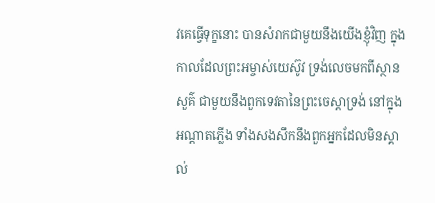វគេធ្វើទុក្ខនោះ បានសំរាកជាមួយនឹងយើងខ្ញុំវិញ ក្នុងកាលដែលព្រះអម្ចាស់យេស៊ូវ ទ្រង់លេចមកពីស្ថានសួគ៌ ជាមួយនឹងពួកទេវតានៃព្រះចេស្តាទ្រង់ នៅក្នុងអណ្តាតភ្លើង ទាំងសងសឹកនឹងពួកអ្នកដែលមិនស្គាល់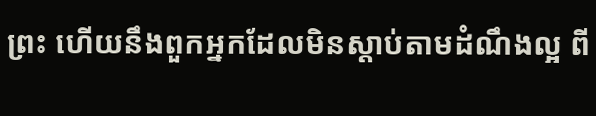ព្រះ ហើយនឹងពួកអ្នកដែលមិនស្តាប់តាមដំណឹងល្អ ពី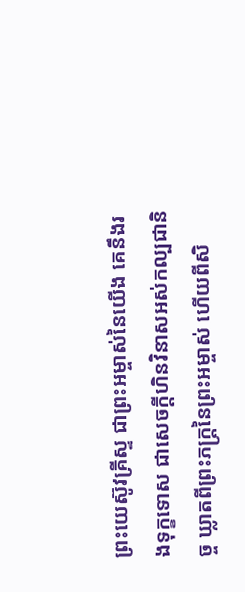ព្រះយេស៊ូវគ្រីស្ទ ជាព្រះអម្ចាស់នៃយើង គេនឹងរងទុក្ខទោស ជាសេចក្ដីហិនវិនាសអស់កល្បជានិច្ច ឃ្លាតពីព្រះភក្ត្រនៃព្រះអម្ចាស់ ហើយពីសិ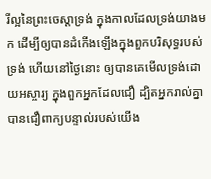រីល្អនៃព្រះចេស្តាទ្រង់ ក្នុងកាលដែលទ្រង់យាងមក ដើម្បីឲ្យបានដំកើងឡើងក្នុងពួកបរិសុទ្ធរបស់ទ្រង់ ហើយនៅថ្ងៃនោះ ឲ្យបានគេមើលទ្រង់ដោយអស្ចារ្យ ក្នុងពួកអ្នកដែលជឿ ដ្បិតអ្នករាល់គ្នាបានជឿពាក្យបន្ទាល់របស់យើង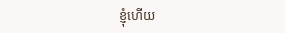ខ្ញុំហើយ